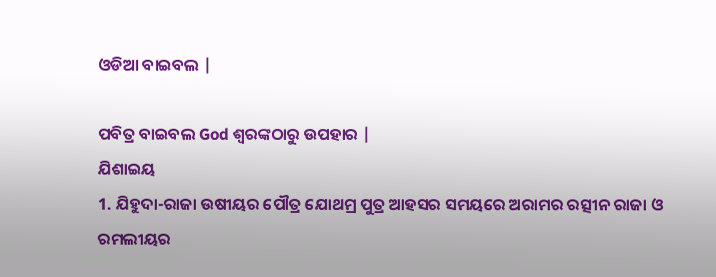ଓଡିଆ ବାଇବଲ |

ପବିତ୍ର ବାଇବଲ God ଶ୍ବରଙ୍କଠାରୁ ଉପହାର |
ଯିଶାଇୟ
1. ଯିହୁଦା-ରାଜା ଉଷୀୟର ପୌତ୍ର ଯୋଥମ୍ର ପୁତ୍ର ଆହସର ସମୟରେ ଅରାମର ରତ୍ସୀନ ରାଜା ଓ ରମଲୀୟର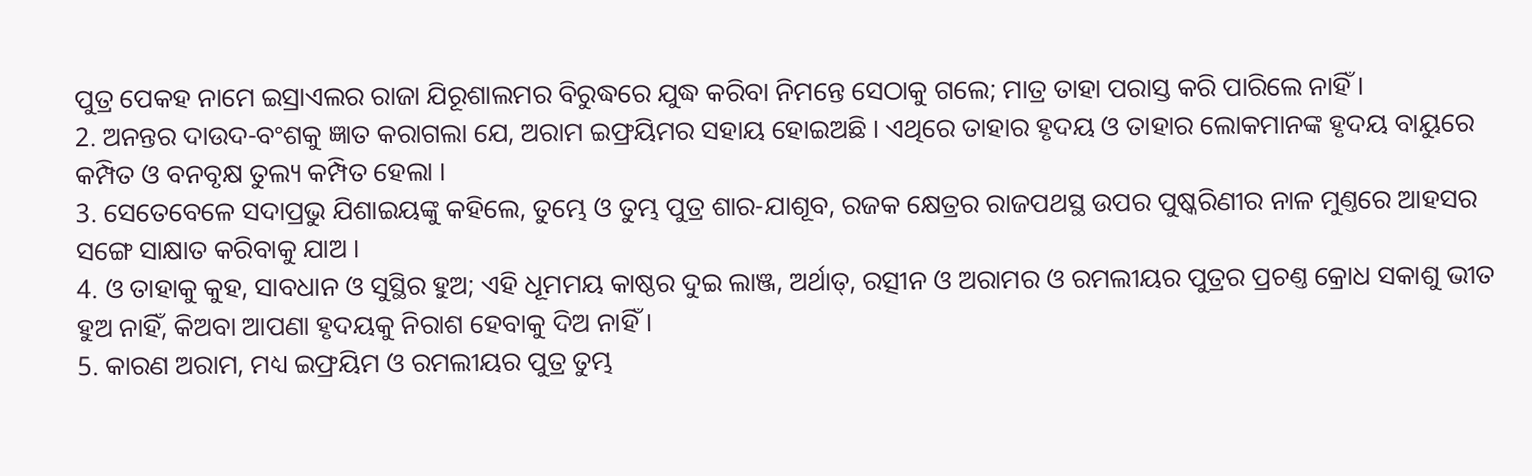ପୁତ୍ର ପେକହ ନାମେ ଇସ୍ରାଏଲର ରାଜା ଯିରୂଶାଲମର ବିରୁଦ୍ଧରେ ଯୁଦ୍ଧ କରିବା ନିମନ୍ତେ ସେଠାକୁ ଗଲେ; ମାତ୍ର ତାହା ପରାସ୍ତ କରି ପାରିଲେ ନାହିଁ ।
2. ଅନନ୍ତର ଦାଉଦ-ବଂଶକୁ ଜ୍ଞାତ କରାଗଲା ଯେ, ଅରାମ ଇଫ୍ରୟିମର ସହାୟ ହୋଇଅଛି । ଏଥିରେ ତାହାର ହୃଦୟ ଓ ତାହାର ଲୋକମାନଙ୍କ ହୃଦୟ ବାୟୁରେ କମ୍ପିତ ଓ ବନବୃକ୍ଷ ତୁଲ୍ୟ କମ୍ପିତ ହେଲା ।
3. ସେତେବେଳେ ସଦାପ୍ରଭୁ ଯିଶାଇୟଙ୍କୁ କହିଲେ, ତୁମ୍ଭେ ଓ ତୁମ୍ଭ ପୁତ୍ର ଶାର-ଯାଶୂବ, ରଜକ କ୍ଷେତ୍ରର ରାଜପଥସ୍ଥ ଉପର ପୁଷ୍କରିଣୀର ନାଳ ମୁଣ୍ତରେ ଆହସର ସଙ୍ଗେ ସାକ୍ଷାତ କରିବାକୁ ଯାଅ ।
4. ଓ ତାହାକୁ କୁହ, ସାବଧାନ ଓ ସୁସ୍ଥିର ହୁଅ; ଏହି ଧୂମମୟ କାଷ୍ଠର ଦୁଇ ଲାଞ୍ଜ, ଅର୍ଥାତ୍, ରତ୍ସୀନ ଓ ଅରାମର ଓ ରମଲୀୟର ପୁତ୍ରର ପ୍ରଚଣ୍ତ କ୍ରୋଧ ସକାଶୁ ଭୀତ ହୁଅ ନାହିଁ, କିଅବା ଆପଣା ହୃଦୟକୁ ନିରାଶ ହେବାକୁ ଦିଅ ନାହିଁ ।
5. କାରଣ ଅରାମ, ମଧ୍ୟ ଇଫ୍ରୟିମ ଓ ରମଲୀୟର ପୁତ୍ର ତୁମ୍ଭ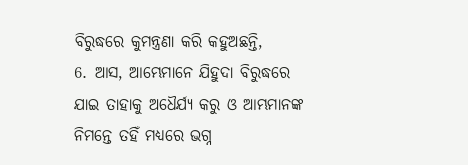ବିରୁଦ୍ଧରେ କୁମନ୍ତ୍ରଣା କରି କହୁଅଛନ୍ତି,
6. ଆସ, ଆମ୍ଭେମାନେ ଯିହୁଦା ବିରୁଦ୍ଧରେ ଯାଇ ତାହାକୁ ଅଧୈର୍ଯ୍ୟ କରୁ ଓ ଆମ୍ଭମାନଙ୍କ ନିମନ୍ତେ ତହିଁ ମଧ୍ୟରେ ଭଗ୍ନ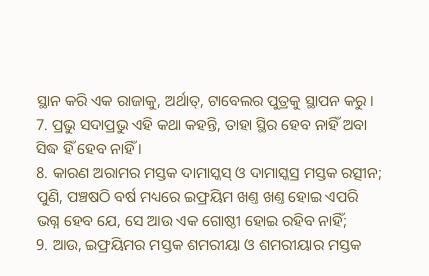ସ୍ଥାନ କରି ଏକ ରାଜାକୁ, ଅର୍ଥାତ୍, ଟାବେଲର ପୁତ୍ରକୁ ସ୍ଥାପନ କରୁ ।
7. ପ୍ରଭୁ ସଦାପ୍ରଭୁ ଏହି କଥା କହନ୍ତି, ତାହା ସ୍ଥିର ହେବ ନାହିଁ ଅବା ସିଦ୍ଧ ହିଁ ହେବ ନାହିଁ ।
8. କାରଣ ଅରାମର ମସ୍ତକ ଦାମାସ୍କସ୍ ଓ ଦାମାସ୍କସ୍ର ମସ୍ତକ ରତ୍ସୀନ; ପୁଣି, ପଞ୍ଚଷଠି ବର୍ଷ ମଧ୍ୟରେ ଇଫ୍ରୟିମ ଖଣ୍ତ ଖଣ୍ତ ହୋଇ ଏପରି ଭଗ୍ନ ହେବ ଯେ, ସେ ଆଉ ଏକ ଗୋଷ୍ଠୀ ହୋଇ ରହିବ ନାହିଁ;
9. ଆଉ, ଇଫ୍ରୟିମର ମସ୍ତକ ଶମରୀୟା ଓ ଶମରୀୟାର ମସ୍ତକ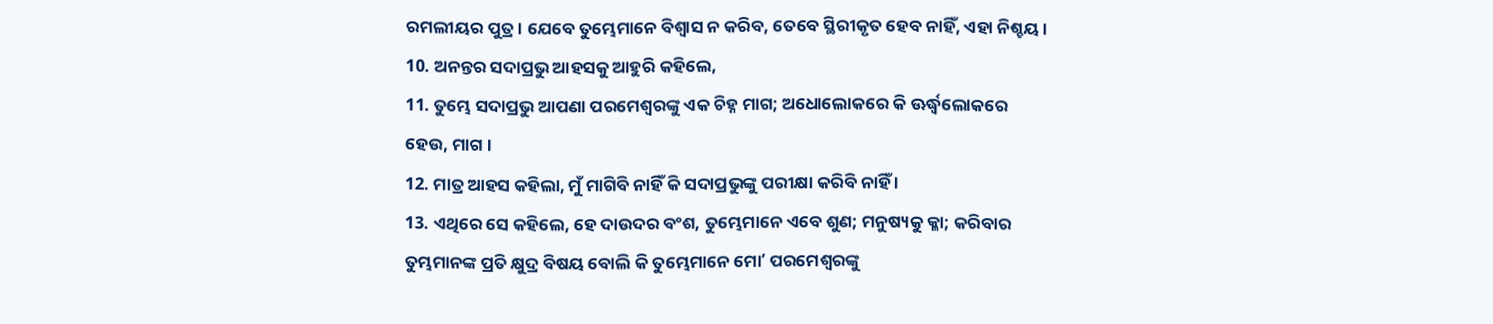ରମଲୀୟର ପୁତ୍ର । ଯେବେ ତୁମ୍ଭେମାନେ ବିଶ୍ଵାସ ନ କରିବ, ତେବେ ସ୍ଥିରୀକୃତ ହେବ ନାହିଁ, ଏହା ନିଶ୍ଚୟ ।
10. ଅନନ୍ତର ସଦାପ୍ରଭୁ ଆହସକୁ ଆହୁରି କହିଲେ,
11. ତୁମ୍ଭେ ସଦାପ୍ରଭୁ ଆପଣା ପରମେଶ୍ଵରଙ୍କୁ ଏକ ଚିହ୍ନ ମାଗ; ଅଧୋଲୋକରେ କି ଊର୍ଦ୍ଧ୍ଵଲୋକରେ ହେଉ, ମାଗ ।
12. ମାତ୍ର ଆହସ କହିଲା, ମୁଁ ମାଗିବି ନାହିଁ କି ସଦାପ୍ରଭୁଙ୍କୁ ପରୀକ୍ଷା କରିବି ନାହିଁ ।
13. ଏଥିରେ ସେ କହିଲେ, ହେ ଦାଉଦର ବଂଶ, ତୁମ୍ଭେମାନେ ଏବେ ଶୁଣ; ମନୁଷ୍ୟକୁ କ୍ଳା; କରିବାର ତୁମ୍ଭମାନଙ୍କ ପ୍ରତି କ୍ଷୁଦ୍ର ବିଷୟ ବୋଲି କି ତୁମ୍ଭେମାନେ ମୋʼ ପରମେଶ୍ଵରଙ୍କୁ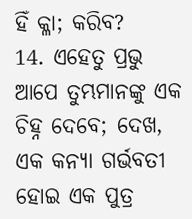ହିଁ କ୍ଳା; କରିବ?
14. ଏହେତୁ ପ୍ରଭୁ ଆପେ ତୁମ୍ଭମାନଙ୍କୁ ଏକ ଚିହ୍ନ ଦେବେ; ଦେଖ, ଏକ କନ୍ୟା ଗର୍ଭବତୀ ହୋଇ ଏକ ପୁତ୍ର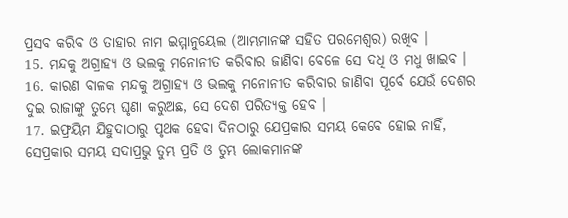ପ୍ରସବ କରିବ ଓ ତାହାର ନାମ ଇମ୍ମାନୁୟେଲ (ଆମ୍ଭମାନଙ୍କ ସହିତ ପରମେଶ୍ଵର) ରଖିବ ।
15. ମନ୍ଦକୁ ଅଗ୍ରାହ୍ୟ ଓ ଭଲକୁ ମନୋନୀତ କରିବାର ଜାଣିବା ବେଳେ ସେ ଦଧି ଓ ମଧୁ ଖାଇବ ।
16. କାରଣ ବାଳକ ମନ୍ଦକୁ ଅଗ୍ରାହ୍ୟ ଓ ଭଲକୁ ମନୋନୀତ କରିବାର ଜାଣିବା ପୂର୍ବେ ଯେଉଁ ଦେଶର ଦୁଇ ରାଜାଙ୍କୁ ତୁମ୍ଭେ ଘୃଣା କରୁଅଛ, ସେ ଦେଶ ପରିତ୍ୟକ୍ତ ହେବ ।
17. ଇଫ୍ରୟିମ ଯିହୁଦାଠାରୁ ପୃଥକ ହେବା ଦିନଠାରୁ ଯେପ୍ରକାର ସମୟ କେବେ ହୋଇ ନାହିଁ, ସେପ୍ରକାର ସମୟ ସଦାପ୍ରଭୁ ତୁମ୍ଭ ପ୍ରତି ଓ ତୁମ୍ଭ ଲୋକମାନଙ୍କ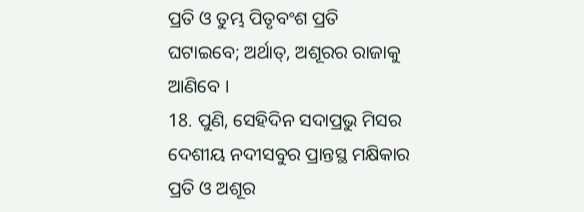ପ୍ରତି ଓ ତୁମ୍ଭ ପିତୃବଂଶ ପ୍ରତି ଘଟାଇବେ; ଅର୍ଥାତ୍, ଅଶୂରର ରାଜାକୁ ଆଣିବେ ।
18. ପୁଣି, ସେହିଦିନ ସଦାପ୍ରଭୁ ମିସର ଦେଶୀୟ ନଦୀସବୁର ପ୍ରାନ୍ତସ୍ଥ ମକ୍ଷିକାର ପ୍ରତି ଓ ଅଶୂର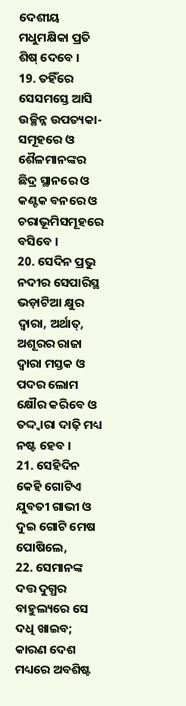ଦେଶୀୟ ମଧୁମକ୍ଷିକା ପ୍ରତି ଶିଷ୍ ଦେବେ ।
19. ତହିଁରେ ସେସମସ୍ତେ ଆସି ଉଚ୍ଛିନ୍ନ ଉପତ୍ୟକା-ସମୂହରେ ଓ ଶୈଳମାନଙ୍କର ଛିଦ୍ର ସ୍ଥାନରେ ଓ କଣ୍ଟକ ବନରେ ଓ ଚରାଭୂମିସମୂହରେ ବସିବେ ।
20. ସେଦିନ ପ୍ରଭୁ ନଦୀର ସେପାରିସ୍ଥ ଭଡ଼ାଟିଆ କ୍ଷୁର ଦ୍ଵାରା, ଅର୍ଥାତ୍, ଅଶୂରର ରାଜା ଦ୍ଵାରା ମସ୍ତକ ଓ ପଦର ଲୋମ କ୍ଷୌର କରିବେ ଓ ତଦ୍ଦ୍ଵାରା ଦାଢ଼ି ମଧ୍ୟ ନଷ୍ଟ ହେବ ।
21. ସେହିଦିନ କେହି ଗୋଟିଏ ଯୁବତୀ ଗାଭୀ ଓ ଦୁଇ ଗୋଟି ମେଷ ପୋଷିଲେ,
22. ସେମାନଙ୍କ ଦତ୍ତ ଦୁଗ୍ଧର ବାହୁଲ୍ୟରେ ସେ ଦଧି ଖାଇବ; କାରଣ ଦେଶ ମଧ୍ୟରେ ଅବଶିଷ୍ଟ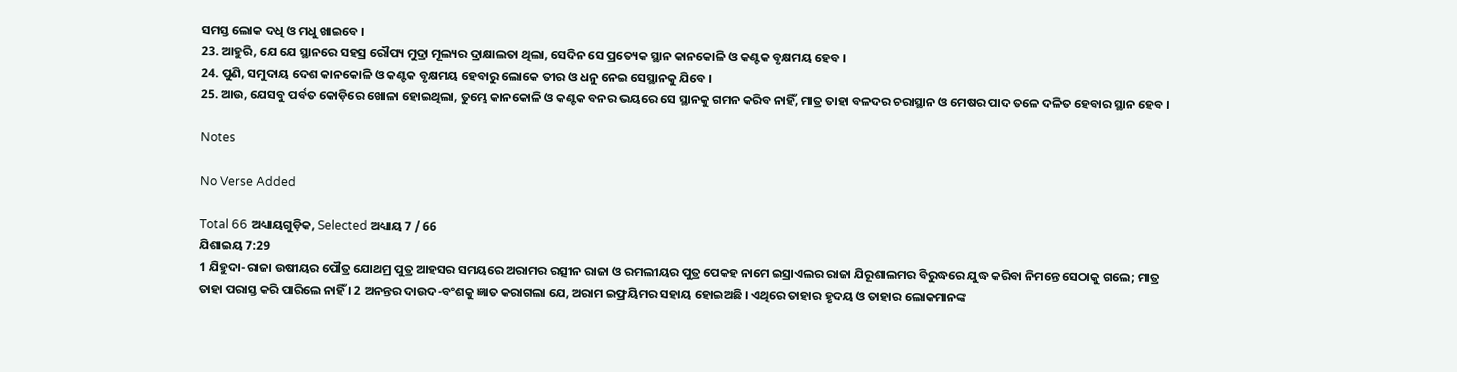ସମସ୍ତ ଲୋକ ଦଧି ଓ ମଧୁ ଖାଇବେ ।
23. ଆହୁରି, ଯେ ଯେ ସ୍ଥାନରେ ସହସ୍ର ରୌପ୍ୟ ମୁଦ୍ରା ମୂଲ୍ୟର ଦ୍ରାକ୍ଷାଲତା ଥିଲା, ସେଦିନ ସେ ପ୍ରତ୍ୟେକ ସ୍ଥାନ କାନକୋଳି ଓ କଣ୍ଟକ ବୃକ୍ଷମୟ ହେବ ।
24. ପୁଣି, ସମୁଦାୟ ଦେଶ କାନକୋଳି ଓ କଣ୍ଟକ ବୃକ୍ଷମୟ ହେବାରୁ ଲୋକେ ତୀର ଓ ଧନୁ ନେଇ ସେସ୍ଥାନକୁ ଯିବେ ।
25. ଆଉ, ଯେସବୁ ପର୍ବତ କୋଡ଼ିରେ ଖୋଳା ହୋଇଥିଲା, ତୁମ୍ଭେ କାନକୋଳି ଓ କଣ୍ଟକ ବନର ଭୟରେ ସେ ସ୍ଥାନକୁ ଗମନ କରିବ ନାହିଁ, ମାତ୍ର ତାହା ବଳଦର ଚରାସ୍ଥାନ ଓ ମେଷର ପାଦ ତଳେ ଦଳିତ ହେବାର ସ୍ଥାନ ହେବ ।

Notes

No Verse Added

Total 66 ଅଧ୍ୟାୟଗୁଡ଼ିକ, Selected ଅଧ୍ୟାୟ 7 / 66
ଯିଶାଇୟ 7:29
1 ଯିହୁଦା-ରାଜା ଉଷୀୟର ପୌତ୍ର ଯୋଥମ୍ର ପୁତ୍ର ଆହସର ସମୟରେ ଅରାମର ରତ୍ସୀନ ରାଜା ଓ ରମଲୀୟର ପୁତ୍ର ପେକହ ନାମେ ଇସ୍ରାଏଲର ରାଜା ଯିରୂଶାଲମର ବିରୁଦ୍ଧରେ ଯୁଦ୍ଧ କରିବା ନିମନ୍ତେ ସେଠାକୁ ଗଲେ; ମାତ୍ର ତାହା ପରାସ୍ତ କରି ପାରିଲେ ନାହିଁ । 2 ଅନନ୍ତର ଦାଉଦ-ବଂଶକୁ ଜ୍ଞାତ କରାଗଲା ଯେ, ଅରାମ ଇଫ୍ରୟିମର ସହାୟ ହୋଇଅଛି । ଏଥିରେ ତାହାର ହୃଦୟ ଓ ତାହାର ଲୋକମାନଙ୍କ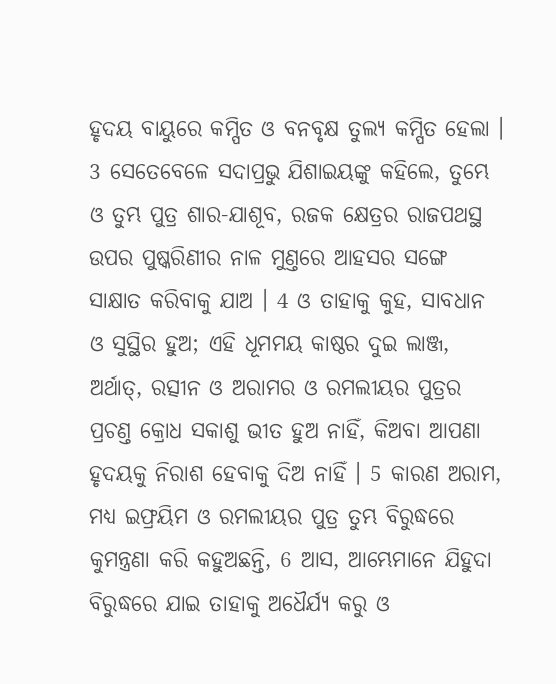ହୃଦୟ ବାୟୁରେ କମ୍ପିତ ଓ ବନବୃକ୍ଷ ତୁଲ୍ୟ କମ୍ପିତ ହେଲା । 3 ସେତେବେଳେ ସଦାପ୍ରଭୁ ଯିଶାଇୟଙ୍କୁ କହିଲେ, ତୁମ୍ଭେ ଓ ତୁମ୍ଭ ପୁତ୍ର ଶାର-ଯାଶୂବ, ରଜକ କ୍ଷେତ୍ରର ରାଜପଥସ୍ଥ ଉପର ପୁଷ୍କରିଣୀର ନାଳ ମୁଣ୍ତରେ ଆହସର ସଙ୍ଗେ ସାକ୍ଷାତ କରିବାକୁ ଯାଅ । 4 ଓ ତାହାକୁ କୁହ, ସାବଧାନ ଓ ସୁସ୍ଥିର ହୁଅ; ଏହି ଧୂମମୟ କାଷ୍ଠର ଦୁଇ ଲାଞ୍ଜ, ଅର୍ଥାତ୍, ରତ୍ସୀନ ଓ ଅରାମର ଓ ରମଲୀୟର ପୁତ୍ରର ପ୍ରଚଣ୍ତ କ୍ରୋଧ ସକାଶୁ ଭୀତ ହୁଅ ନାହିଁ, କିଅବା ଆପଣା ହୃଦୟକୁ ନିରାଶ ହେବାକୁ ଦିଅ ନାହିଁ । 5 କାରଣ ଅରାମ, ମଧ୍ୟ ଇଫ୍ରୟିମ ଓ ରମଲୀୟର ପୁତ୍ର ତୁମ୍ଭ ବିରୁଦ୍ଧରେ କୁମନ୍ତ୍ରଣା କରି କହୁଅଛନ୍ତି, 6 ଆସ, ଆମ୍ଭେମାନେ ଯିହୁଦା ବିରୁଦ୍ଧରେ ଯାଇ ତାହାକୁ ଅଧୈର୍ଯ୍ୟ କରୁ ଓ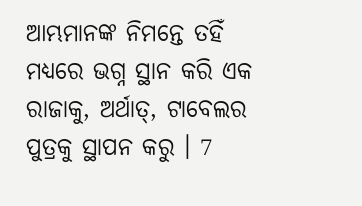ଆମ୍ଭମାନଙ୍କ ନିମନ୍ତେ ତହିଁ ମଧ୍ୟରେ ଭଗ୍ନ ସ୍ଥାନ କରି ଏକ ରାଜାକୁ, ଅର୍ଥାତ୍, ଟାବେଲର ପୁତ୍ରକୁ ସ୍ଥାପନ କରୁ । 7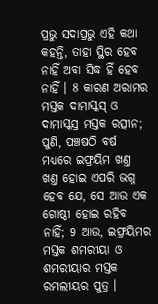ପ୍ରଭୁ ସଦାପ୍ରଭୁ ଏହି କଥା କହନ୍ତି, ତାହା ସ୍ଥିର ହେବ ନାହିଁ ଅବା ସିଦ୍ଧ ହିଁ ହେବ ନାହିଁ । 8 କାରଣ ଅରାମର ମସ୍ତକ ଦାମାସ୍କସ୍ ଓ ଦାମାସ୍କସ୍ର ମସ୍ତକ ରତ୍ସୀନ; ପୁଣି, ପଞ୍ଚଷଠି ବର୍ଷ ମଧ୍ୟରେ ଇଫ୍ରୟିମ ଖଣ୍ତ ଖଣ୍ତ ହୋଇ ଏପରି ଭଗ୍ନ ହେବ ଯେ, ସେ ଆଉ ଏକ ଗୋଷ୍ଠୀ ହୋଇ ରହିବ ନାହିଁ; 9 ଆଉ, ଇଫ୍ରୟିମର ମସ୍ତକ ଶମରୀୟା ଓ ଶମରୀୟାର ମସ୍ତକ ରମଲୀୟର ପୁତ୍ର ।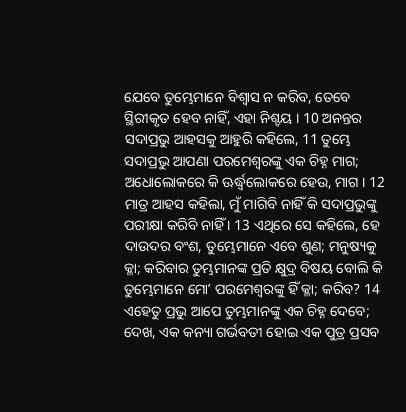ଯେବେ ତୁମ୍ଭେମାନେ ବିଶ୍ଵାସ ନ କରିବ, ତେବେ ସ୍ଥିରୀକୃତ ହେବ ନାହିଁ, ଏହା ନିଶ୍ଚୟ । 10 ଅନନ୍ତର ସଦାପ୍ରଭୁ ଆହସକୁ ଆହୁରି କହିଲେ, 11 ତୁମ୍ଭେ ସଦାପ୍ରଭୁ ଆପଣା ପରମେଶ୍ଵରଙ୍କୁ ଏକ ଚିହ୍ନ ମାଗ; ଅଧୋଲୋକରେ କି ଊର୍ଦ୍ଧ୍ଵଲୋକରେ ହେଉ, ମାଗ । 12 ମାତ୍ର ଆହସ କହିଲା, ମୁଁ ମାଗିବି ନାହିଁ କି ସଦାପ୍ରଭୁଙ୍କୁ ପରୀକ୍ଷା କରିବି ନାହିଁ । 13 ଏଥିରେ ସେ କହିଲେ, ହେ ଦାଉଦର ବଂଶ, ତୁମ୍ଭେମାନେ ଏବେ ଶୁଣ; ମନୁଷ୍ୟକୁ କ୍ଳା; କରିବାର ତୁମ୍ଭମାନଙ୍କ ପ୍ରତି କ୍ଷୁଦ୍ର ବିଷୟ ବୋଲି କି ତୁମ୍ଭେମାନେ ମୋʼ ପରମେଶ୍ଵରଙ୍କୁ ହିଁ କ୍ଳା; କରିବ? 14 ଏହେତୁ ପ୍ରଭୁ ଆପେ ତୁମ୍ଭମାନଙ୍କୁ ଏକ ଚିହ୍ନ ଦେବେ; ଦେଖ, ଏକ କନ୍ୟା ଗର୍ଭବତୀ ହୋଇ ଏକ ପୁତ୍ର ପ୍ରସବ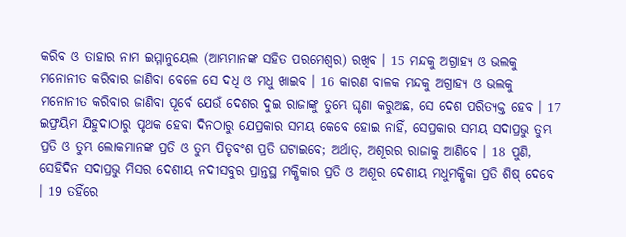କରିବ ଓ ତାହାର ନାମ ଇମ୍ମାନୁୟେଲ (ଆମ୍ଭମାନଙ୍କ ସହିତ ପରମେଶ୍ଵର) ରଖିବ । 15 ମନ୍ଦକୁ ଅଗ୍ରାହ୍ୟ ଓ ଭଲକୁ ମନୋନୀତ କରିବାର ଜାଣିବା ବେଳେ ସେ ଦଧି ଓ ମଧୁ ଖାଇବ । 16 କାରଣ ବାଳକ ମନ୍ଦକୁ ଅଗ୍ରାହ୍ୟ ଓ ଭଲକୁ ମନୋନୀତ କରିବାର ଜାଣିବା ପୂର୍ବେ ଯେଉଁ ଦେଶର ଦୁଇ ରାଜାଙ୍କୁ ତୁମ୍ଭେ ଘୃଣା କରୁଅଛ, ସେ ଦେଶ ପରିତ୍ୟକ୍ତ ହେବ । 17 ଇଫ୍ରୟିମ ଯିହୁଦାଠାରୁ ପୃଥକ ହେବା ଦିନଠାରୁ ଯେପ୍ରକାର ସମୟ କେବେ ହୋଇ ନାହିଁ, ସେପ୍ରକାର ସମୟ ସଦାପ୍ରଭୁ ତୁମ୍ଭ ପ୍ରତି ଓ ତୁମ୍ଭ ଲୋକମାନଙ୍କ ପ୍ରତି ଓ ତୁମ୍ଭ ପିତୃବଂଶ ପ୍ରତି ଘଟାଇବେ; ଅର୍ଥାତ୍, ଅଶୂରର ରାଜାକୁ ଆଣିବେ । 18 ପୁଣି, ସେହିଦିନ ସଦାପ୍ରଭୁ ମିସର ଦେଶୀୟ ନଦୀସବୁର ପ୍ରାନ୍ତସ୍ଥ ମକ୍ଷିକାର ପ୍ରତି ଓ ଅଶୂର ଦେଶୀୟ ମଧୁମକ୍ଷିକା ପ୍ରତି ଶିଷ୍ ଦେବେ । 19 ତହିଁରେ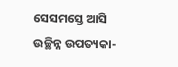ସେସମସ୍ତେ ଆସି ଉଚ୍ଛିନ୍ନ ଉପତ୍ୟକା-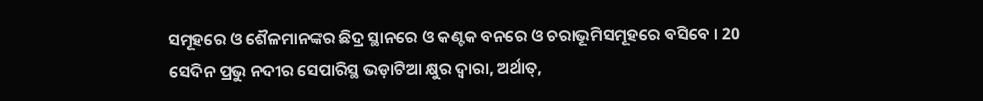ସମୂହରେ ଓ ଶୈଳମାନଙ୍କର ଛିଦ୍ର ସ୍ଥାନରେ ଓ କଣ୍ଟକ ବନରେ ଓ ଚରାଭୂମିସମୂହରେ ବସିବେ । 20 ସେଦିନ ପ୍ରଭୁ ନଦୀର ସେପାରିସ୍ଥ ଭଡ଼ାଟିଆ କ୍ଷୁର ଦ୍ଵାରା, ଅର୍ଥାତ୍,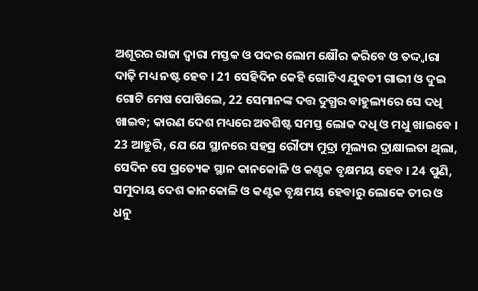ଅଶୂରର ରାଜା ଦ୍ଵାରା ମସ୍ତକ ଓ ପଦର ଲୋମ କ୍ଷୌର କରିବେ ଓ ତଦ୍ଦ୍ଵାରା ଦାଢ଼ି ମଧ୍ୟ ନଷ୍ଟ ହେବ । 21 ସେହିଦିନ କେହି ଗୋଟିଏ ଯୁବତୀ ଗାଭୀ ଓ ଦୁଇ ଗୋଟି ମେଷ ପୋଷିଲେ, 22 ସେମାନଙ୍କ ଦତ୍ତ ଦୁଗ୍ଧର ବାହୁଲ୍ୟରେ ସେ ଦଧି ଖାଇବ; କାରଣ ଦେଶ ମଧ୍ୟରେ ଅବଶିଷ୍ଟ ସମସ୍ତ ଲୋକ ଦଧି ଓ ମଧୁ ଖାଇବେ । 23 ଆହୁରି, ଯେ ଯେ ସ୍ଥାନରେ ସହସ୍ର ରୌପ୍ୟ ମୁଦ୍ରା ମୂଲ୍ୟର ଦ୍ରାକ୍ଷାଲତା ଥିଲା, ସେଦିନ ସେ ପ୍ରତ୍ୟେକ ସ୍ଥାନ କାନକୋଳି ଓ କଣ୍ଟକ ବୃକ୍ଷମୟ ହେବ । 24 ପୁଣି, ସମୁଦାୟ ଦେଶ କାନକୋଳି ଓ କଣ୍ଟକ ବୃକ୍ଷମୟ ହେବାରୁ ଲୋକେ ତୀର ଓ ଧନୁ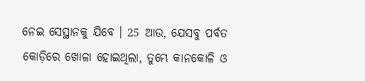ନେଇ ସେସ୍ଥାନକୁ ଯିବେ । 25 ଆଉ, ଯେସବୁ ପର୍ବତ କୋଡ଼ିରେ ଖୋଳା ହୋଇଥିଲା, ତୁମ୍ଭେ କାନକୋଳି ଓ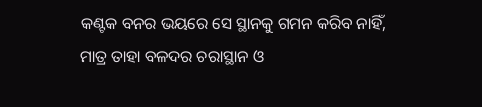କଣ୍ଟକ ବନର ଭୟରେ ସେ ସ୍ଥାନକୁ ଗମନ କରିବ ନାହିଁ, ମାତ୍ର ତାହା ବଳଦର ଚରାସ୍ଥାନ ଓ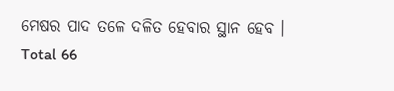ମେଷର ପାଦ ତଳେ ଦଳିତ ହେବାର ସ୍ଥାନ ହେବ ।
Total 66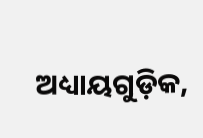ଅଧ୍ୟାୟଗୁଡ଼ିକ,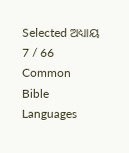Selected ଅଧ୍ୟାୟ 7 / 66
Common Bible Languages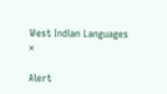West Indian Languages
×

Alert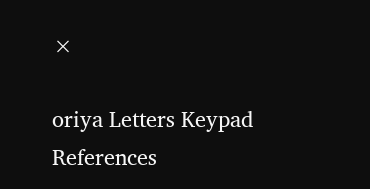×

oriya Letters Keypad References